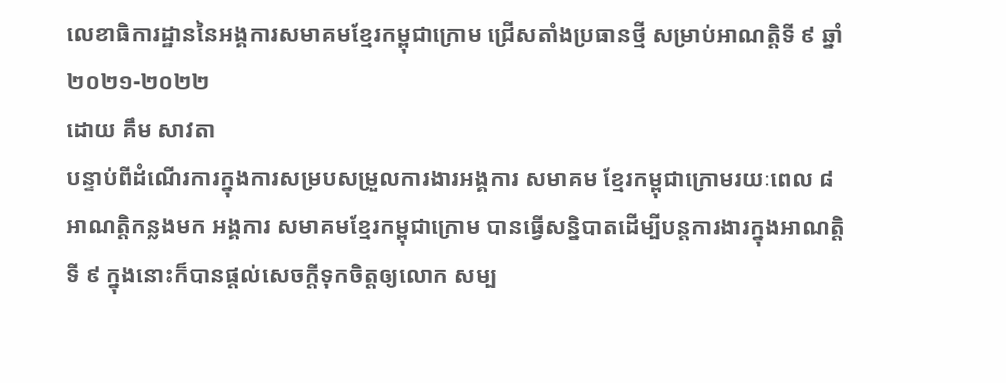លេខាធិការដ្ឋាននៃអង្គការសមាគមខ្មែរកម្ពុជាក្រោម ជ្រើសតាំងប្រធានថ្មី សម្រាប់អាណតិ្តទី ៩ ឆ្នាំ ២០២១-២០២២
ដោយ គឹម សាវតា
បន្ទាប់ពីដំណើរការក្នុងការសម្របសម្រួលការងារអង្គការ សមាគម ខ្មែរកម្ពុជាក្រោមរយៈពេល ៨ អាណត្តិកន្លងមក អង្គការ សមាគមខ្មែរកម្ពុជាក្រោម បានធ្វើសនិ្នបាតដើម្បីបន្តការងារក្នុងអាណត្តិទី ៩ ក្នុងនោះក៏បានផ្ដល់សេចក្តីទុកចិត្តឲ្យលោក សម្ប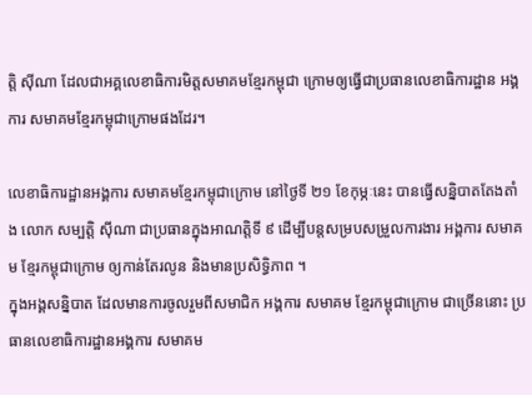ត្តិ ស៊ីណា ដែលជាអគ្គលេខាធិការមិត្តសមាគមខ្មែរកម្ពុជា ក្រោមឲ្យធ្វើជាប្រធានលេខាធិការដ្ឋាន អង្គការ សមាគមខ្មែរកម្ពុជាក្រោមផងដែរ។

លេខាធិការដ្ឋានអង្គការ សមាគមខ្មែរកម្ពុជាក្រោម នៅថ្ងៃទី ២១ ខែកុម្ភៈនេះ បានធ្វើសន្និបាតតែងតាំង លោក សម្បត្តិ ស៊ីណា ជាប្រធានក្នុងអាណត្តិទី ៩ ដើម្បីបន្តសម្របសម្រួលការងារ អង្គការ សមាគម ខ្មែរកម្ពុជាក្រោម ឲ្យកាន់តែរលូន និងមានប្រសិទ្ធិភាព ។
ក្នុងអង្គសន្និបាត ដែលមានការចូលរួមពីសមាជិក អង្គការ សមាគម ខ្មែរកម្ពុជាក្រោម ជាច្រើននោះ ប្រធានលេខាធិការដ្ឋានអង្គការ សមាគម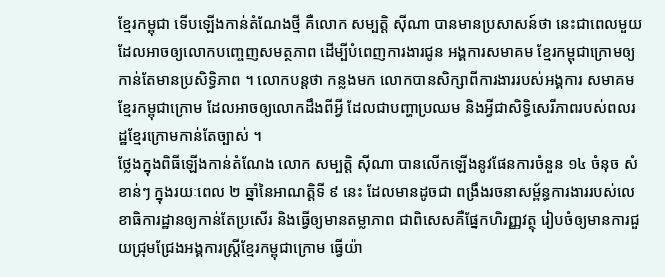ខ្មែរកម្ពុជា ទើបឡើងកាន់តំណែងថ្មី គឺលោក សម្បត្តិ ស៊ីណា បានមានប្រសាសន៍ថា នេះជាពេលមួយ ដែលអាចឲ្យលោកបញ្ចេញសមត្ថភាព ដើម្បីបំពេញការងារជូន អង្គការសមាគម ខ្មែរកម្ពុជាក្រោមឲ្យកាន់តែមានប្រសិទ្ធិភាព ។ លោកបន្តថា កន្លងមក លោកបានសិក្សាពីការងាររបស់អង្គការ សមាគម ខ្មែរកម្ពុជាក្រោម ដែលអាចឲ្យលោកដឹងពីអី្វ ដែលជាបញ្ហាប្រឈម និងអ្វីជាសិទ្ធិសេរីភាពរបស់ពលរដ្ឋខ្មែរក្រោមកាន់តែច្បាស់ ។
ថ្លែងក្នុងពិធីឡើងកាន់តំណែង លោក សម្បត្តិ ស៊ីណា បានលើកឡើងនូវផែនការចំនួន ១៤ ចំនុច សំខាន់ៗ ក្នុងរយៈពេល ២ ឆ្នាំនៃអាណត្តិទី ៩ នេះ ដែលមានដូចជា ពង្រឹងរចនាសម្ព័ន្ធការងាររបស់លេខាធិការដ្ឋានឲ្យកាន់តែប្រសើរ និងធ្វើឲ្យមានតម្លាភាព ជាពិសេសគឺផ្នែកហិរញ្ញវត្ថុ រៀបចំឲ្យមានការជួយជ្រុមជ្រែងអង្គការស្ត្រីខ្មែរកម្ពុជាក្រោម ធ្វើយ៉ា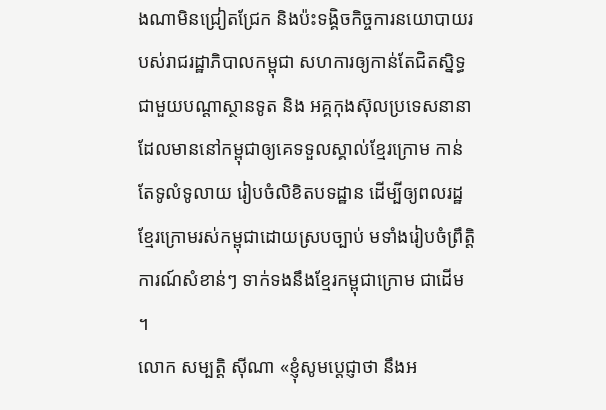ងណាមិនជ្រៀតជ្រែក និងប៉ះទង្គិចកិច្ចការនយោបាយរបស់រាជរដ្ឋាភិបាលកម្ពុជា សហការឲ្យកាន់តែជិតស្និទ្ធជាមួយបណ្ដាស្ថានទូត និង អគ្គកុងស៊ុលប្រទេសនានា ដែលមាននៅកម្ពុជាឲ្យគេទទួលស្គាល់ខ្មែរក្រោម កាន់តែទូលំទូលាយ រៀបចំលិខិតបទដ្ឋាន ដើម្បីឲ្យពលរដ្ឋខ្មែរក្រោមរស់កម្ពុជាដោយស្របច្បាប់ មទាំងរៀបចំព្រឹត្តិការណ៍សំខាន់ៗ ទាក់ទងនឹងខ្មែរកម្ពុជាក្រោម ជាដើម ។
លោក សម្បត្តិ ស៊ីណា «ខ្ញុំសូមប្តេជ្ញាថា នឹងអ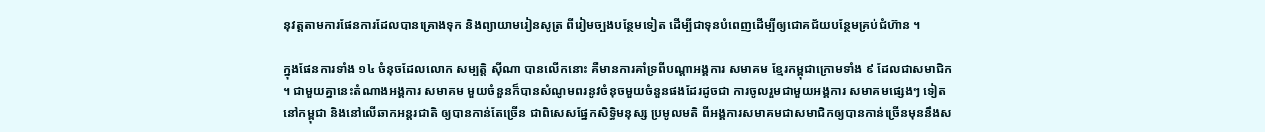នុវត្តតាមការផែនការដែលបានគ្រោងទុក និងព្យាយាមរៀនសូត្រ ពីរៀមច្បងបន្ថែមទៀត ដើម្បីជាទុនបំពេញដើម្បីឲ្យជោគជ័យបន្ថែមគ្រប់ជំហ៊ាន ។

ក្នុងផែនការទាំង ១៤ ចំនុចដែលលោក សម្បត្តិ ស៊ីណា បានលើកនោះ គឺមានការគាំទ្រពីបណ្ដាអង្គការ សមាគម ខ្មែរកម្ពុជាក្រោមទាំង ៩ ដែលជាសមាជិក ។ ជាមួយគ្នានេះតំណាងអង្គការ សមាគម មួយចំនួនក៏បានសំណូមពរនូវចំនុចមួយចំនួនផងដែរដូចជា ការចូលរួមជាមួយអង្គការ សមាគមផ្សេងៗ ទៀត នៅកម្ពុជា និងនៅលើឆាកអន្តរជាតិ ឲ្យបានកាន់តែច្រើន ជាពិសេសផ្នែកសិទ្ធិមនុស្ស ប្រមូលមតិ ពីអង្គការសមាគមជាសមាជិកឲ្យបានកាន់ច្រើនមុននឹងស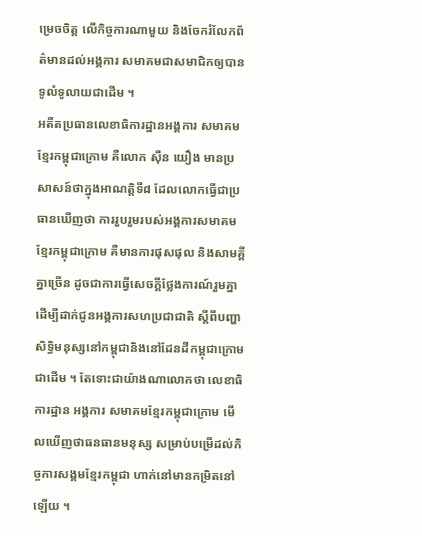ម្រេចចិត្ត លើកិច្ចការណាមួយ និងចែករំលែកព័ត៌មានដល់អង្គការ សមាគមជាសមាជិកឲ្យបានទូលំទូលាយជាដើម ។
អតីតប្រធានលេខាធិការដ្ឋានអង្គការ សមាគម ខ្មែរកម្ពុជាក្រោម គឺលោក ស៊ឺន យឿង មានប្រសាសន៍ថាក្នុងអាណត្តិទី៨ ដែលលោកធ្វើជាប្រធានឃើញថា ការរួបរួមរបស់អង្គការសមាគមខ្មែរកម្ពុជាក្រោម គឺមានការផុសផុល និងសាមគ្គីគ្នាច្រើន ដូចជាការធ្វើសេចក្តីថ្លែងការណ៍រួមគ្នា ដើម្បីដាក់ជូនអង្គការសហប្រជាជាតិ ស្តីពីបញ្ហាសិទ្ធិមនុស្សនៅកម្ពុជានិងនៅដែនដីកម្ពុជាក្រោមជាដើម ។ តែទោះជាយ៉ាងណាលោកថា លេខាធិការដ្ឋាន អង្គការ សមាគមខ្មែរកម្ពុជាក្រោម មើលឃើញថាធនធានមនុស្ស សម្រាប់បម្រើដល់កិច្ចការសង្គមខ្មែរកម្ពុជា ហាក់នៅមានកម្រិតនៅឡើយ ។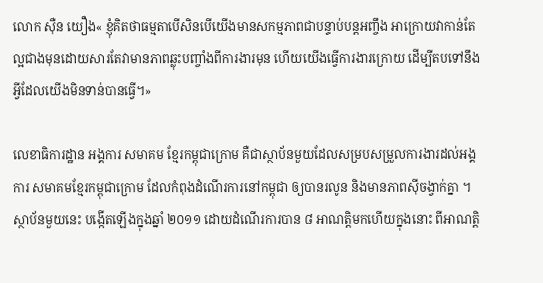លោក ស៊ឺន យឿង« ខ្ញុំគិតថាធម្មតាបើសិនបើយើងមានសកម្មភាពជាបន្ទាប់បន្តអញ្ចឹង អាក្រោយវាកាន់តែល្អជាងមុនដោយសារតែវាមានភាពឆ្លុះបញ្ចាំងពីការងារមុន ហើយយើងធ្វើការងារក្រោយ ដើម្បីតបទៅនឹងអ្វីដែលយើងមិនទាន់បានធ្វើ។»

លេខាធិការដ្ឋាន អង្គការ សមាគម ខ្មែរកម្ពុជាក្រោម គឺជាស្ថាប័នមួយដែលសម្របសម្រួលការងារដល់អង្គការ សមាគមខ្មែរកម្ពុជាក្រោម ដែលកំពុងដំណើរការនៅកម្ពុជា ឲ្យបានរលូន និងមានភាពស៊ីចង្វាក់គ្នា ។ ស្ថាប័នមួយនេះ បង្កើតឡើងក្នុងឆ្នាំ ២០១១ ដោយដំណើរការបាន ៨ អាណត្តិមកហើយក្នុងនោះ ពីអាណត្តិ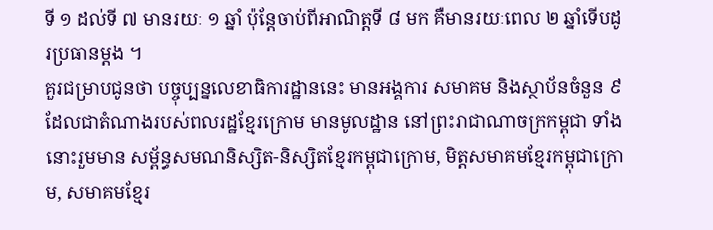ទី ១ ដល់ទី ៧ មានរយៈ ១ ឆ្នាំ ប៉ុន្តែចាប់ពីអាណិត្តទី ៨ មក គឺមានរយៈពេល ២ ឆ្នាំទើបដូរប្រធានម្ដង ។
គួរជម្រាបជូនថា បច្ចុប្បន្នលេខាធិការដ្ឋាននេះ មានអង្គការ សមាគម និងស្ថាប័នចំនួន ៩ ដែលជាតំណាងរបស់ពលរដ្ឋខ្មែរក្រោម មានមូលដ្ឋាន នៅព្រះរាជាណាចក្រកម្ពុជា ទាំងនោះរួមមាន សម្ព័ន្ធសមណនិស្សិត-និស្សិតខ្មែរកម្ពុជាក្រោម, មិត្តសមាគមខ្មែរកម្ពុជាក្រោម, សមាគមខ្មែរ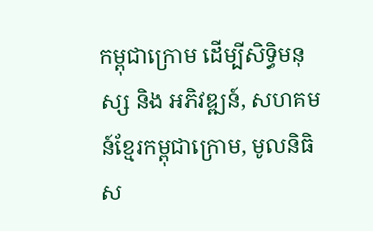កម្ពុជាក្រោម ដើម្បីសិទ្ធិមនុស្ស និង អភិវឌ្ឍន៍, សហគមន៍ខ្មែរកម្ពុជាក្រោម, មូលនិធិស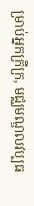ម្រាប់អ្នកក្រីក្រ, មជ្ឈមណ្ឌលវប្បធ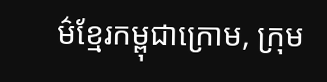ម៌ខ្មែរកម្ពុជាក្រោម, ក្រុម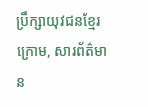ប្រឹក្សាយុវជនខ្មែរក្រោម, សារព័ត៌មាន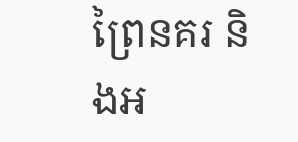ព្រៃនគរ និងអ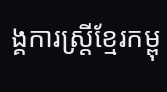ង្គការស្ត្រីខ្មែរកម្ពុ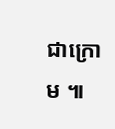ជាក្រោម ៕